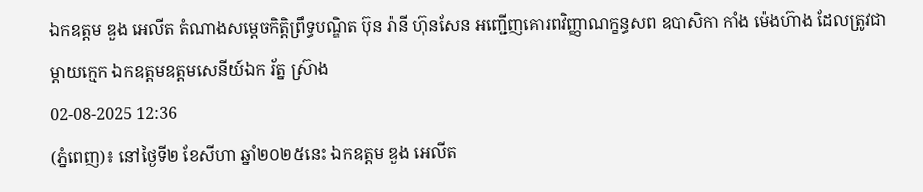ឯកឧត្តម ឌួង អេលីត តំណាងសម្តេចកិត្តិព្រឹទ្ធបណ្ឌិត ប៊ុន រ៉ានី ហ៊ុនសែន អញ្ជើញគោរពវិញ្ញាណក្ខន្ធសព ឧបាសិកា កាំង ម៉េងហ៊ាង ដែលត្រូវជាម្តាយក្មេក ឯកឧត្តមឧត្តមសេនីយ៍ឯក រ័ត្ន ស្រ៊ាង
02-08-2025 12:36
(ភ្នំពេញ)៖ នៅថ្ងៃទី២ ខែសីហា ឆ្នាំ២០២៥នេះ ឯកឧត្តម ឌួង អេលីត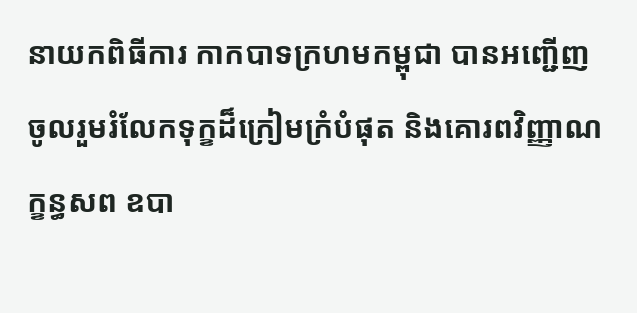នាយកពិធីការ កាកបាទក្រហមកម្ពុជា បានអញ្ជេីញចូលរួមរំលែកទុក្ខដ៏ក្រៀមក្រំបំផុត និងគោរពវិញ្ញាណក្ខន្ធសព ឧបា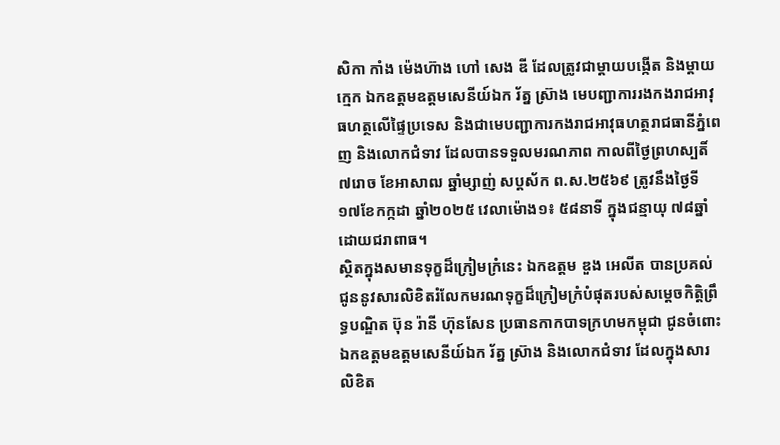សិកា កាំង ម៉េងហ៊ាង ហៅ សេង ឌី ដែលត្រូវជាម្តាយបង្កើត និងម្តាយក្មេក ឯកឧត្តមឧត្តមសេនីយ៍ឯក រ័ត្ន ស្រ៊ាង មេបញ្ជាការរងកងរាជអាវុធហត្ថលើផ្ទៃប្រទេស និងជាមេបញ្ជាការកងរាជអាវុធហត្ថរាជធានីភ្នំពេញ និងលោកជំទាវ ដែលបានទទួលមរណភាព កាលពីថ្ងៃព្រហស្បតិ៍ ៧រោច ខែអាសាឍ ឆ្នាំម្សាញ់ សប្តស័ក ព.ស.២៥៦៩ ត្រូវនឹងថ្ងៃទី១៧ខែកក្កដា ឆ្នាំ២០២៥ វេលាម៉ោង១៖ ៥៨នាទី ក្នុងជន្មាយុ ៧៨ឆ្នាំ ដោយជរាពាធ។
ស្ថិតក្នុងសមានទុក្ខដ៏ក្រៀមក្រំនេះ ឯកឧត្តម ឌួង អេលីត បានប្រគល់ជូននូវសារលិខិតរំលែកមរណទុក្ខដ៏ក្រៀមក្រំបំផុតរបស់សម្តេចកិត្តិព្រឹទ្ធបណ្ឌិត ប៊ុន រ៉ានី ហ៊ុនសែន ប្រធានកាកបាទក្រហមកម្ពុជា ជូនចំពោះ ឯកឧត្តមឧត្តមសេនីយ៍ឯក រ័ត្ន ស្រ៊ាង និងលោកជំទាវ ដែលក្នុងសារលិខិត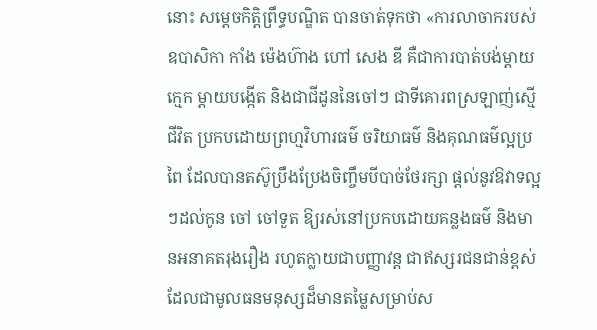នោះ សម្តេចកិត្តិព្រឹទ្ធបណ្ឌិត បានចាត់ទុកថា «ការលាចាករបស់ ឧបាសិកា កាំង ម៉េងហ៊ាង ហៅ សេង ឌី គឺជាការបាត់បង់ម្តាយក្មេក ម្តាយបង្កើត និងជាជីដូននៃចៅៗ ជាទីគោរពស្រឡាញ់ស្មើជីវិត ប្រកបដោយព្រហ្មវិហារធម៌ ចរិយាធម៌ និងគុណធម៌ល្អប្រពៃ ដែលបានតស៊ូប្រឹងប្រែងចិញ្ចឹមបីបាច់ថែរក្សា ផ្តល់នូវឱវាទល្អៗដល់កូន ចៅ ចៅទួត ឱ្យរស់នៅប្រកបដោយគន្លងធម៌ និងមានអនាគតរុងរឿង រហូតក្លាយជាបញ្ញាវន្ត ជាឥស្សរជនជាន់ខ្ពស់ ដែលជាមូលធនមនុស្សដ៏មានតម្លៃសម្រាប់ស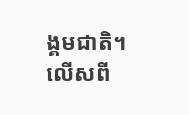ង្គមជាតិ។ លើសពី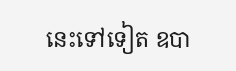នេះទៅទៀត ឧបា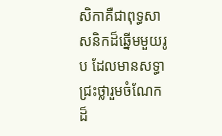សិកាគឺជាពុទ្ធសាសនិកដ៏ឆ្នើមមួយរូប ដែលមានសទ្ធាជ្រះថ្លារួមចំណែកដ៏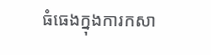ធំធេងក្នុងការកសា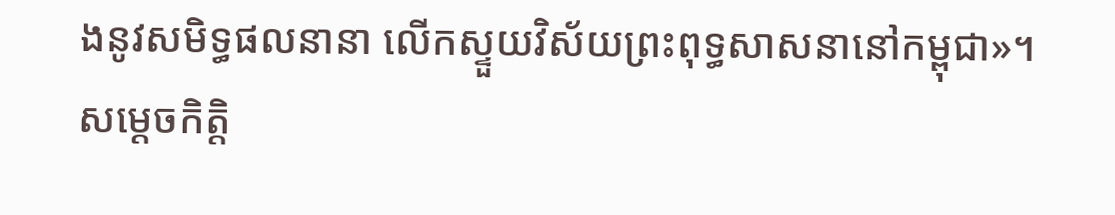ងនូវសមិទ្ធផលនានា លើកស្ទួយវិស័យព្រះពុទ្ធសាសនានៅកម្ពុជា»។
សម្តេចកិត្តិ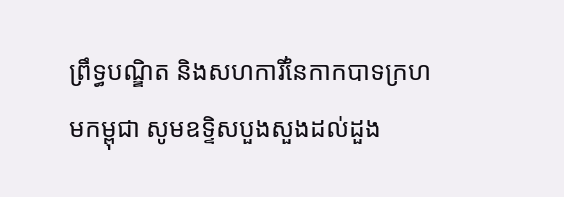ព្រឹទ្ធបណ្ឌិត និងសហការីនៃកាកបាទក្រហមកម្ពុជា សូមឧទ្ទិសបួងសួងដល់ដួង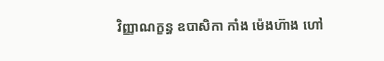វិញ្ញាណក្ខន្ធ ឧបាសិកា កាំង ម៉េងហ៊ាង ហៅ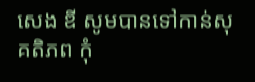សេង ឌី សូមបានទៅកាន់សុគតិភព កុំ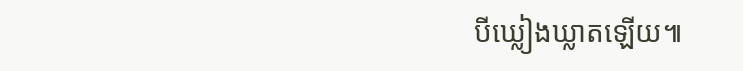បីឃ្លៀងឃ្លាតឡើយ៕